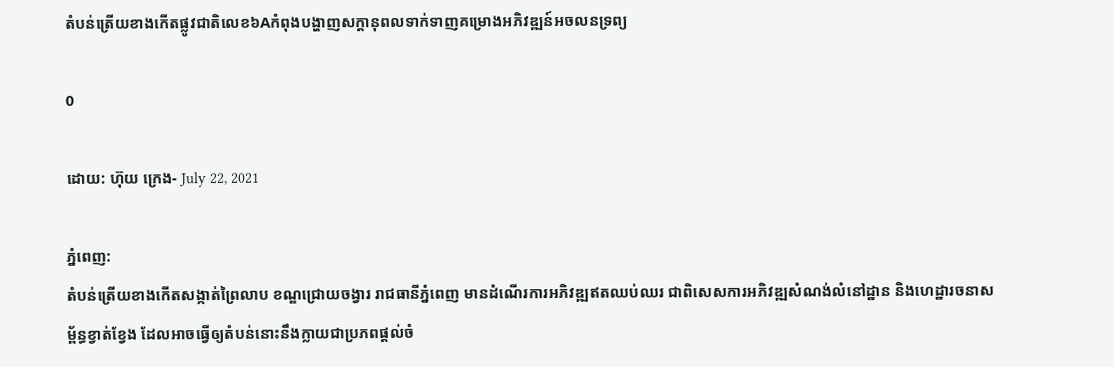តំបន់ត្រើយខាងកើតផ្លូវជាតិលេខ៦Aកំពុងបង្ហាញសក្តានុពលទាក់ទាញគម្រោងអភិវឌ្ឍន៍អចលនទ្រព្យ

0

ដោយ: ហ៊ុយ ក្រេង- July 22, 2021

ភ្នំពេញ:
តំបន់ត្រើយខាងកើតសង្កាត់ព្រៃលាប ខណ្ឌជ្រោយចង្វារ រាជធានីភ្នំពេញ មានដំណើរការអភិវឌ្ឍឥតឈប់ឈរ ជាពិសេសការអភិវឌ្ឍសំណង់លំនៅដ្ឋាន និងហេដ្ឋារចនាសម្ព័ន្ធខ្វាត់ខ្វែង ដែលអាចធ្វើឲ្យតំបន់នោះនឹងក្លាយជាប្រភពផ្តល់ចំ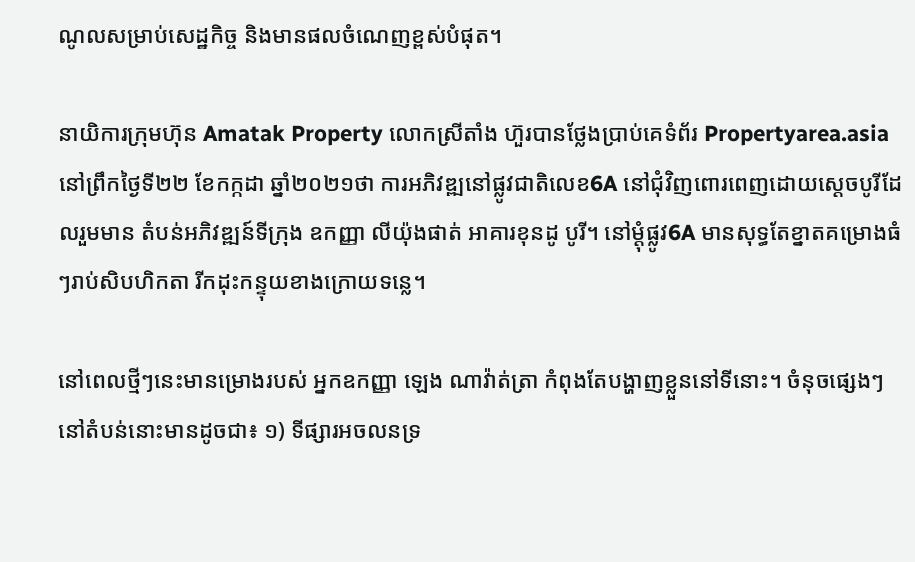ណូលសម្រាប់សេដ្ឋកិច្ច និងមានផលចំណេញខ្ពស់បំផុត។

នាយិការក្រុមហ៊ុន Amatak Property លោកស្រីតាំង ហ៊ួរបានថ្លែងប្រាប់គេទំព័រ Propertyarea.asia នៅព្រឹកថ្ងៃទី២២ ខែកក្កដា ឆ្នាំ២០២១ថា ការអភិវឌ្ឍនៅផ្លូវជាតិលេខ6A នៅជុំវិញពោរពេញដោយស្តេចបូរីដែលរួមមាន តំបន់អភិវឌ្ឍន៍ទីក្រុង ឧកញ្ញា លីយ៉ុងផាត់ អាគារខុនដូ បូរី។ នៅម្តុំផ្លូវ6A មានសុទ្ធតែខ្នាតគម្រោងធំៗរាប់សិបហិកតា រីកដុះកន្ទុយខាងក្រោយទន្លេ។

នៅពេលថ្មីៗនេះមានម្រោងរបស់ អ្នកឧកញ្ញា ឡេង ណាវ៉ាត់ត្រា កំពុងតែបង្ហាញខ្លួននៅទីនោះ។ ចំនុចផ្សេងៗនៅតំបន់នោះមានដូចជា៖ ១) ទីផ្សារអចលនទ្រ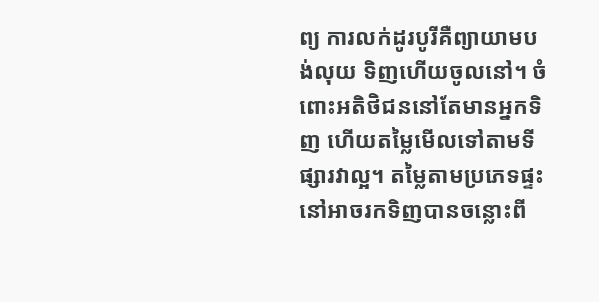ព្យ ការលក់ដូរបូរីគឺព្យាយាមបង់លុយ ទិញហើយចូលនៅ។ ចំពោះអតិថិជននៅតែមានអ្នកទិញ ហើយតម្លៃមើលទៅតាមទីផ្សារវាល្អ។ តម្លៃតាមប្រភេទផ្ទះនៅអាចរកទិញបានចន្លោះពី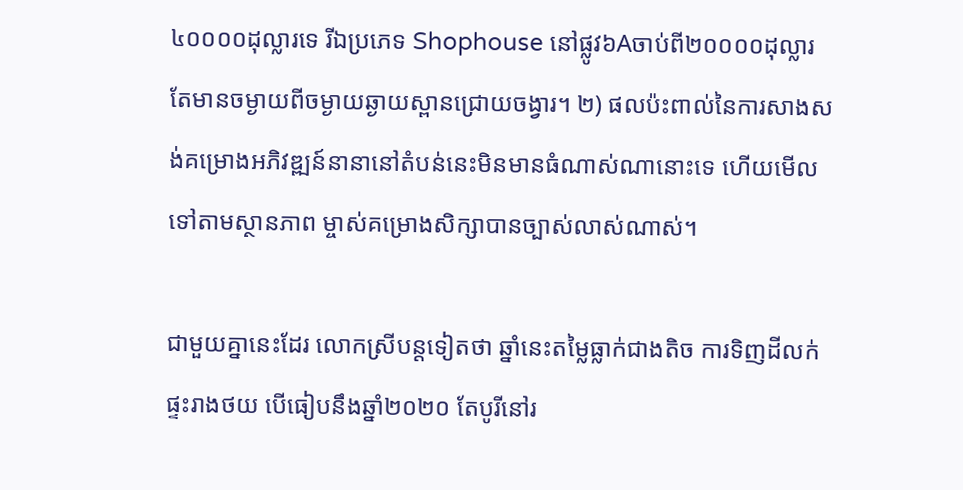៤០០០០ដុល្លារទេ រីឯប្រភេទ Shophouse នៅផ្លូវ៦Aចាប់ពី២០០០០ដុល្លារ តែមានចម្ងាយពីចម្ងាយឆ្ងាយស្ពានជ្រោយចង្វារ។ ២) ផលប៉ះពាល់នៃការសាងសង់គម្រោងអភិវឌ្ឍន៍នានានៅតំបន់នេះមិនមានធំណាស់ណានោះទេ ហើយមើលទៅតាមស្ថានភាព ម្ចាស់គម្រោងសិក្សាបានច្បាស់លាស់ណាស់។

ជាមួយគ្នានេះដែរ លោកស្រីបន្តទៀតថា ឆ្នាំនេះតម្លៃធ្លាក់ជាងតិច ការទិញដីលក់ផ្ទះរាងថយ បើធៀបនឹងឆ្នាំ២០២០ តែបូរីនៅរ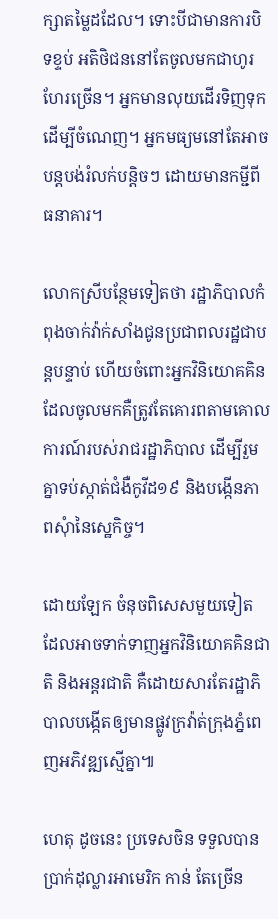ក្សាតម្លៃដដែល។ ទោះបីជាមានការបិទខ្ទប់ អតិថិជននៅតែចូលមកជាហូរហែរច្រើន។ អ្នកមានលុយដើរទិញទុកដើម្បីចំណេញ។ អ្នកមធ្យមនៅតែអាចបន្តបង់រំលក់បន្តិចៗ ដោយមានកម្ជីពីធនាគារ។

លោកស្រីបន្ថែមទៀតថា រដ្ឋាភិបាលកំពុងចាក់វ៉ាក់សាំងជូនប្រជាពលរដ្ឋជាបន្តបន្ទាប់ ហើយចំពោះអ្នកវិនិយោគគិន ដែលចូលមកគឺត្រូវតែគោរពតាមគោលការណ៍របស់រាជរដ្ឋាភិបាល ដើម្បីរួមគ្នាទប់ស្កាត់ជំងឺកូវីដ១៩ និងបង្កើនភាពសុំានៃសេ្ឋកិច្ច។

ដោយឡែក ចំនុចពិសេសមួយទៀត ដែលអាចទាក់ទាញអ្នកវិនិយោគគិនជាតិ និងអន្តរជាតិ គឺដោយសារតែរដ្ឋាភិបាលបង្កើតឲ្យមានផ្លូវក្រវ៉ាត់ក្រុងភ្នំពេញអភិវឌ្ឍស្មើគ្នា៕

ហេតុ ដូចនេះ ប្រទេសចិន ទទួលបានប្រាក់ដុល្លារអាមេរិក កាន់ តែច្រើន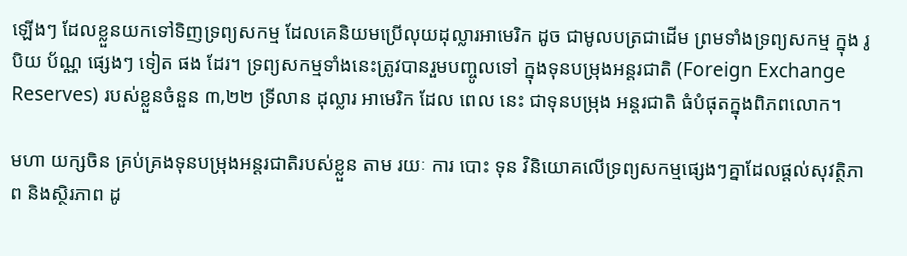ឡើងៗ ដែលខ្លួនយកទៅទិញទ្រព្យសកម្ម ដែលគេនិយមប្រើលុយដុល្លារអាមេរិក ដូច ជាមូលបត្រជាដើម ព្រមទាំងទ្រព្យសកម្ម ក្នុង រូបិយ ប័ណ្ណ ផ្សេងៗ ទៀត ផង ដែរ។ ទ្រព្យសកម្មទាំងនេះត្រូវបានរួមបញ្ចូលទៅ ក្នុងទុនបម្រុងអន្តរជាតិ (Foreign Exchange Reserves) របស់ខ្លួនចំនួន ៣,២២ ទ្រីលាន ដុល្លារ អាមេរិក ដែល ពេល នេះ ជាទុនបម្រុង អន្តរជាតិ ធំបំផុតក្នុងពិភពលោក។

មហា យក្សចិន គ្រប់គ្រងទុនបម្រុងអន្តរជាតិរបស់ខ្លួន តាម រយៈ ការ បោះ ទុន វិនិយោគលើទ្រព្យសកម្មផ្សេងៗគ្នាដែលផ្តល់សុវត្ថិភាព និងស្ថិរភាព ដូ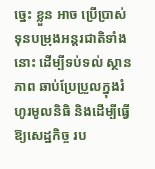ច្នេះ ខ្លួន អាច ប្រើប្រាស់ទុនបម្រុងអន្តរជាតិទាំងនោះ ដើម្បីទប់ទល់ ស្ថានភាព ឆាប់ប្រែប្រួលក្នុងរំហូរមូលនិធិ និងដើម្បីធ្វើឱ្យសេដ្ឋកិច្ច រប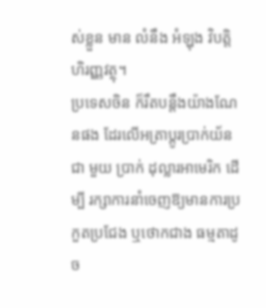ស់ខ្លួន មាន លំនឹង អំឡុង វិបត្តិហិរញ្ញវត្ថុ។
ប្រទេសចិន ក៏រឹតបន្តឹងយ៉ាងណែនផង ដែរលើអត្រាប្តូរប្រាក់យ័ន ជា មួយ ប្រាក់ ដុល្លារអាមេរិក ដើម្បី រក្សាការនាំចេញឱ្យមានការប្រកួតប្រជែង ឬថោកជាង ធម្មតាដូច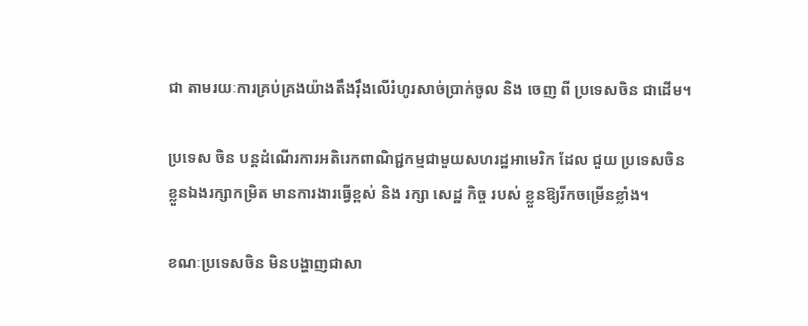ជា តាមរយៈការគ្រប់គ្រងយ៉ាងតឹងរ៉ឹងលើរំហូរសាច់ប្រាក់ចូល និង ចេញ ពី ប្រទេសចិន ជាដើម។

ប្រទេស ចិន បន្តដំណើរការអតិរេកពាណិជ្ជកម្មជាមួយសហរដ្ឋអាមេរិក ដែល ជួយ ប្រទេសចិន ខ្លួនឯងរក្សាកម្រិត មានការងារធ្វើខ្ពស់ និង រក្សា សេដ្ឋ កិច្ច របស់ ខ្លួនឱ្យរីកចម្រើនខ្លាំង។

ខណៈប្រទេសចិន មិនបង្ហាញជាសា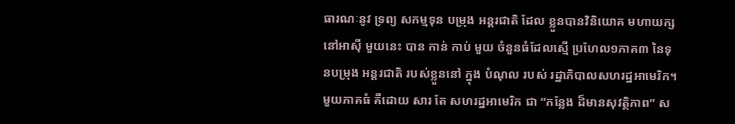ធារណៈនូវ ទ្រព្យ សកម្មទុន បម្រុង អន្តរជាតិ ដែល ខ្លួនបានវិនិយោគ មហាយក្សនៅអាស៊ី មួយនេះ បាន កាន់ កាប់ មួយ ចំនួនធំដែលស្មើ ប្រហែល១ភាគ៣ នៃទុនបម្រុង អន្តរជាតិ របស់ខ្លួននៅ ក្នុង បំណុល របស់ រដ្ឋាភិបាលសហរដ្ឋអាមេរិក។ មួយភាគធំ គឺដោយ សារ តែ សហរដ្ឋអាមេរិក ជា “កន្លែង ដ៏មានសុវត្ថិភាព” ស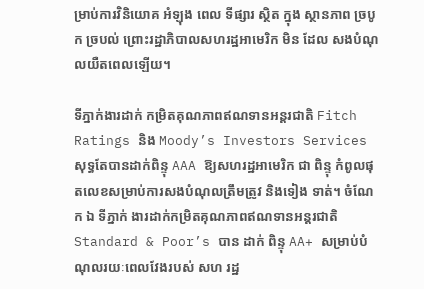ម្រាប់ការវិនិយោគ អំឡុង ពេល ទីផ្សារ ស្ថិត ក្នុង ស្ថានភាព ច្របូក ច្របល់ ព្រោះរដ្ឋាភិបាលសហរដ្ឋអាមេរិក មិន ដែល សងបំណុលយឺតពេលឡើយ។

ទីភ្នាក់ងារដាក់ កម្រិតគុណភាពឥណទានអន្តរជាតិ Fitch Ratings និង Moody’s Investors Services សុទ្ធតែបានដាក់ពិន្ទុ AAA ឱ្យសហរដ្ឋអាមេរិក ជា ពិន្ទុ កំពូលផុតលេខសម្រាប់ការសងបំណុលត្រឹមត្រូវ និងទៀង ទាត់។ ចំណែក ឯ ទីភ្នាក់ ងារដាក់កម្រិតគុណភាពឥណទានអន្តរជាតិ Standard & Poor’s បាន ដាក់ ពិន្ទុ AA+ សម្រាប់បំណុលរយៈពេលវែងរបស់ សហ រដ្ឋ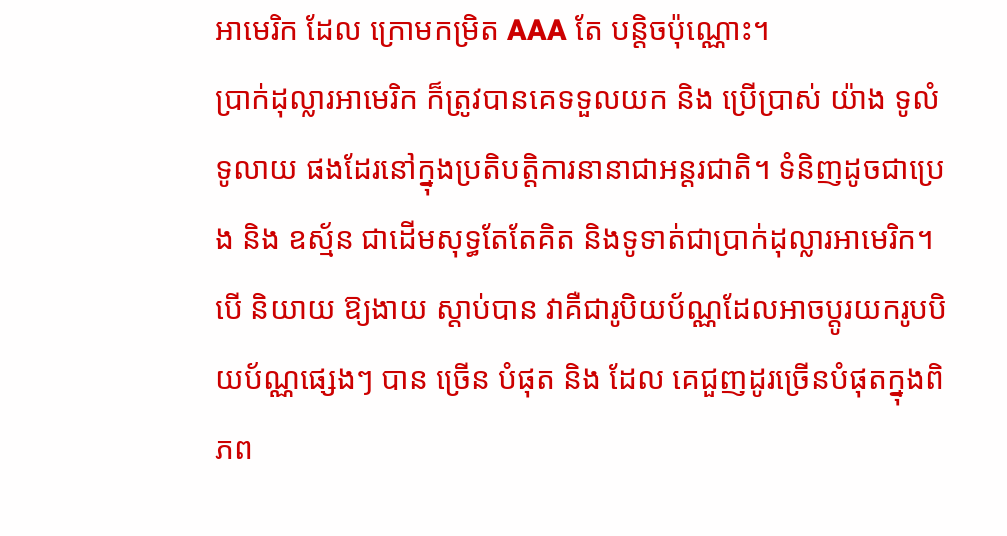អាមេរិក ដែល ក្រោមកម្រិត AAA តែ បន្តិចប៉ុណ្ណោះ។
ប្រាក់ដុល្លារអាមេរិក ក៏ត្រូវបានគេទទួលយក និង ប្រើប្រាស់ យ៉ាង ទូលំ ទូលាយ ផងដែរនៅក្នុងប្រតិបត្តិការនានាជាអន្តរជាតិ។ ទំនិញដូចជាប្រេង និង ឧស្ម័ន ជាដើមសុទ្ធតែតែគិត និងទូទាត់ជាប្រាក់ដុល្លារអាមេរិក។ បើ និយាយ ឱ្យងាយ ស្ដាប់បាន វាគឺជារូបិយប័ណ្ណដែលអាចប្តូរយករូបបិយប័ណ្ណផ្សេងៗ បាន ច្រើន បំផុត និង ដែល គេជួញដូរច្រើនបំផុតក្នុងពិភព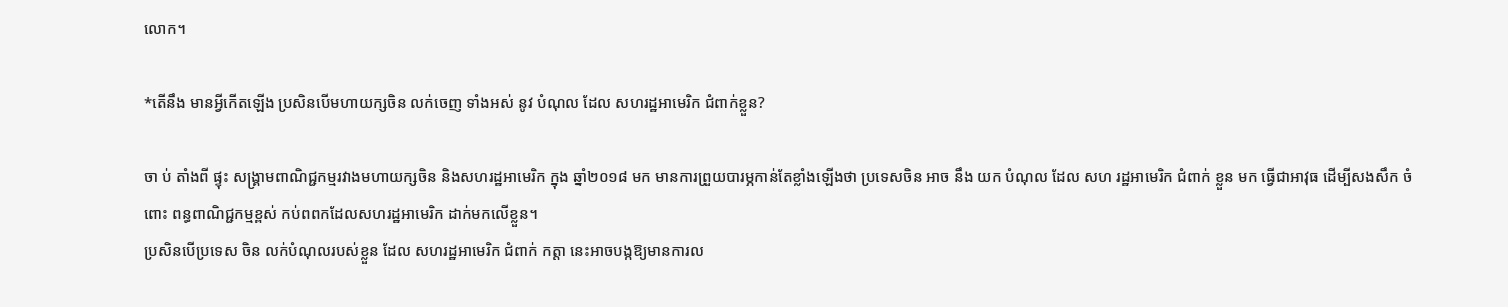លោក។

*តើនឹង មានអ្វីកើតឡើង ប្រសិនបើមហាយក្សចិន លក់ចេញ ទាំងអស់ នូវ បំណុល ដែល សហរដ្ឋអាមេរិក ជំពាក់ខ្លួន?

ចា ប់ តាំងពី ផ្ទុះ សង្រ្គាមពាណិជ្ជកម្មរវាងមហាយក្សចិន និងសហរដ្ឋអាមេរិក ក្នុង ឆ្នាំ២០១៨ មក មានការព្រួយបារម្ភកាន់តែខ្លាំងឡើងថា ប្រទេសចិន អាច នឹង យក បំណុល ដែល សហ រដ្ឋអាមេរិក ជំពាក់ ខ្លួន មក ធ្វើជាអាវុធ ដើម្បីសងសឹក ចំពោះ ពន្ធពាណិជ្ជកម្មខ្ពស់ កប់ពពកដែលសហរដ្ឋអាមេរិក ដាក់មកលើខ្លួន។
ប្រសិនបើប្រទេស ចិន លក់បំណុលរបស់ខ្លួន ដែល សហរដ្ឋអាមេរិក ជំពាក់ កត្តា នេះអាចបង្កឱ្យមានការល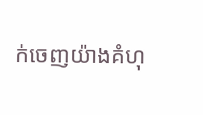ក់ចេញយ៉ាងគំហុ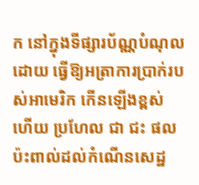ក នៅក្នុងទីផ្សារប័ណ្ណបំណុល ដោយ ធ្វើឱ្យអត្រាការប្រាក់របស់អាមេរិក កើនឡើងខ្ពស់ ហើយ ប្រហែល ជា ជះ ផល ប៉ះពាល់ដល់កំណើនសេដ្ឋ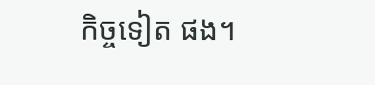កិច្ចទៀត ផង។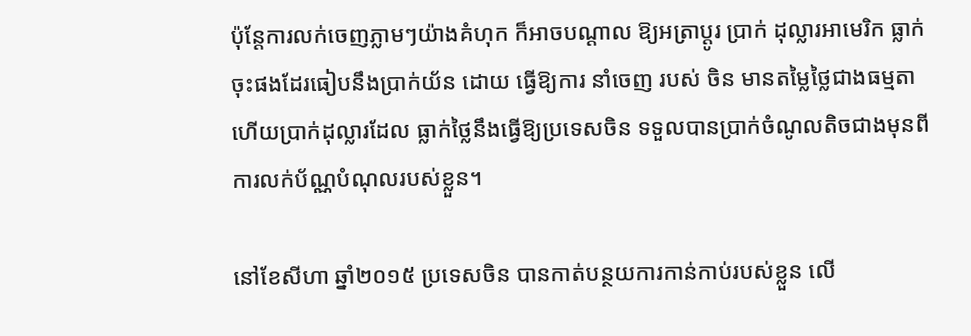ប៉ុន្តែការលក់ចេញភ្លាមៗយ៉ាងគំហុក ក៏អាចបណ្តាល ឱ្យអត្រាប្តូរ ប្រាក់ ដុល្លារអាមេរិក ធ្លាក់ចុះផងដែរធៀបនឹងប្រាក់យ័ន ដោយ ធ្វើឱ្យការ នាំចេញ របស់ ចិន មានតម្លៃថ្លៃជាងធម្មតា ហើយប្រាក់ដុល្លារដែល ធ្លាក់ថ្លៃនឹងធ្វើឱ្យប្រទេសចិន ទទួលបានប្រាក់ចំណូលតិចជាងមុនពីការលក់ប័ណ្ណបំណុលរបស់ខ្លួន។

នៅខែសីហា ឆ្នាំ២០១៥ ប្រទេសចិន បានកាត់បន្ថយការកាន់កាប់របស់ខ្លួន លើ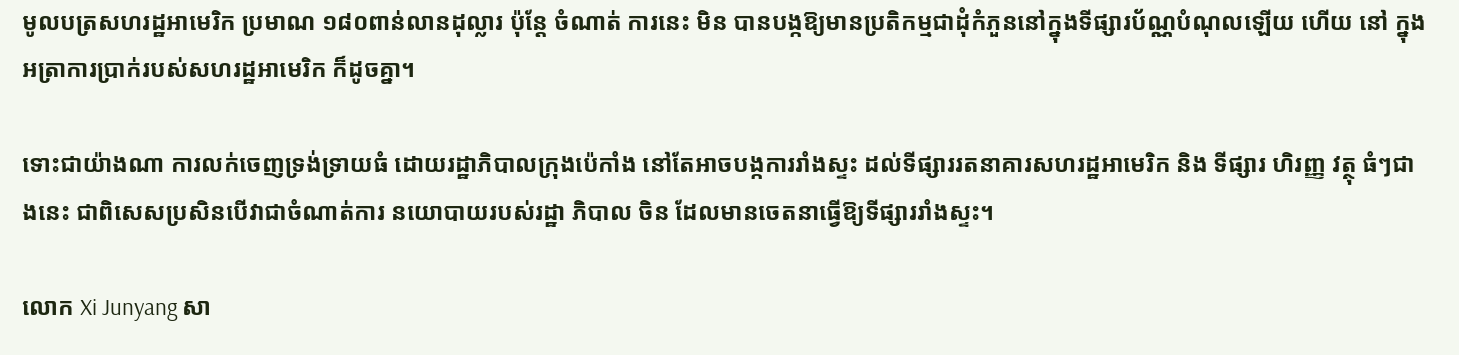មូលបត្រសហរដ្ឋអាមេរិក ប្រមាណ ១៨០ពាន់លានដុល្លារ ប៉ុន្តែ ចំណាត់ ការនេះ មិន បានបង្កឱ្យមានប្រតិកម្មជាដុំកំភួននៅក្នុងទីផ្សារប័ណ្ណបំណុលឡើយ ហើយ នៅ ក្នុងអត្រាការប្រាក់របស់សហរដ្ឋអាមេរិក ក៏ដូចគ្នា។

ទោះជាយ៉ាងណា ការលក់ចេញទ្រង់ទ្រាយធំ ដោយរដ្ឋាភិបាលក្រុងប៉េកាំង នៅតែអាចបង្កការរាំងស្ទះ ដល់ទីផ្សាររតនាគារសហរដ្ឋអាមេរិក និង ទីផ្សារ ហិរញ្ញ វត្ថុ ធំៗជាងនេះ ជាពិសេសប្រសិនបើវាជាចំណាត់ការ នយោបាយរបស់រដ្ឋា ភិបាល ចិន ដែលមានចេតនាធ្វើឱ្យទីផ្សាររាំងស្ទះ។

លោក Xi Junyang សា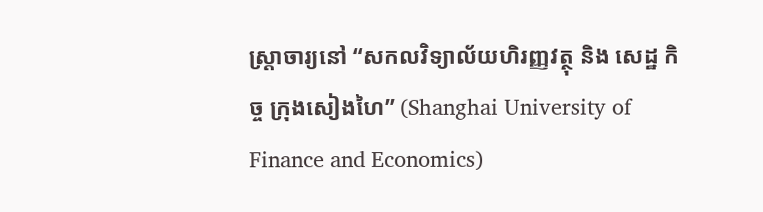ស្រ្តាចារ្យនៅ “សកលវិទ្យាល័យហិរញ្ញវត្ថុ និង សេដ្ឋ កិច្ច ក្រុងសៀងហៃ” (Shanghai University of Finance and Economics)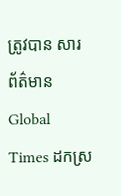ត្រូវបាន សារ ព័ត៌មាន Global Times ដកស្រ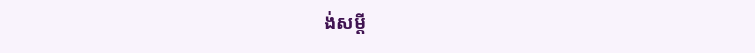ង់សម្តី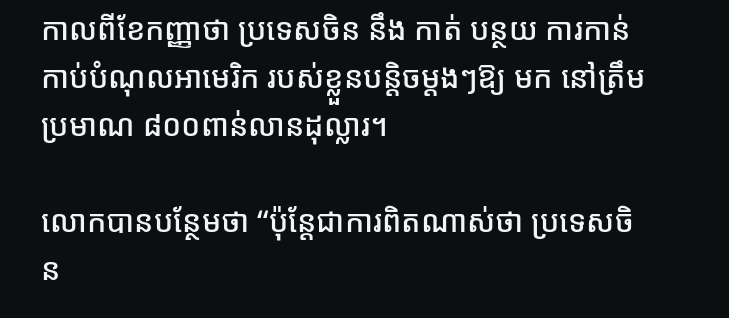កាលពីខែកញ្ញាថា ប្រទេសចិន នឹង កាត់ បន្ថយ ការកាន់កាប់បំណុលអាមេរិក របស់ខ្លួនបន្តិចម្តងៗឱ្យ មក នៅត្រឹម ប្រមាណ ៨០០ពាន់លានដុល្លារ។

លោកបានបន្ថែមថា “ប៉ុន្តែជាការពិតណាស់ថា ប្រទេសចិន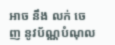អាច នឹង លក់ ចេញ នូវប័ណ្ណបំណុល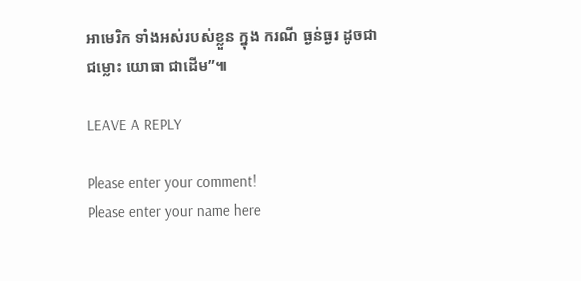អាមេរិក ទាំងអស់របស់ខ្លួន ក្នុង ករណី ធ្ងន់ធ្ងរ ដូចជា ជម្លោះ យោធា ជាដើម”៕

LEAVE A REPLY

Please enter your comment!
Please enter your name here